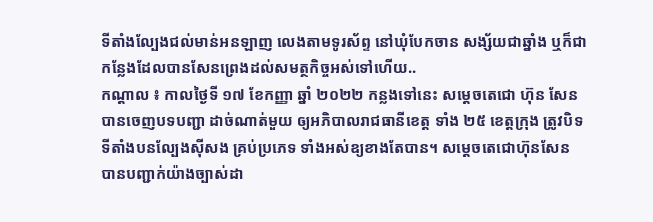ទីតាំងល្បែងជល់មាន់អនឡាញ លេងតាមទូរស័ព្ទ នៅឃុំបែកចាន សង្ស័យជាឆ្នាំង ឬក៏ជាកន្លែងដែលបានសែនព្រេងដល់សមត្ថកិច្ចអស់ទៅហើយ..
កណ្តាល ៖ កាលថ្ងៃទី ១៧ ខែកញ្ញា ឆ្នាំ ២០២២ កន្លងទៅនេះ សម្ដេចតេជោ ហ៊ុន សែន បានចេញបទបញ្ជា ដាច់ណាត់មួយ ឲ្យអភិបាលរាជធានីខេត្ត ទាំង ២៥ ខេត្តក្រុង ត្រូវបិទទីតាំងបនល្បែងសុីសង គ្រប់ប្រភេទ ទាំងអស់ឧ្យខាងតែបាន។ សម្តេចតេជោហ៊ុនសែន បានបញ្ជាក់យ៉ាងច្បាស់ដា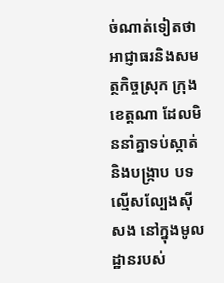ច់ណាត់ទៀតថា អាជ្ញាធរនិងសមត្ថកិច្ចស្រុក ក្រុង ខេត្តណា ដែលមិននាំគ្នាទប់ស្កាត់និងបង្ក្រាប បទល្មើសល្បែងស៊ីសង នៅក្នុងមូលដ្ឋានរបស់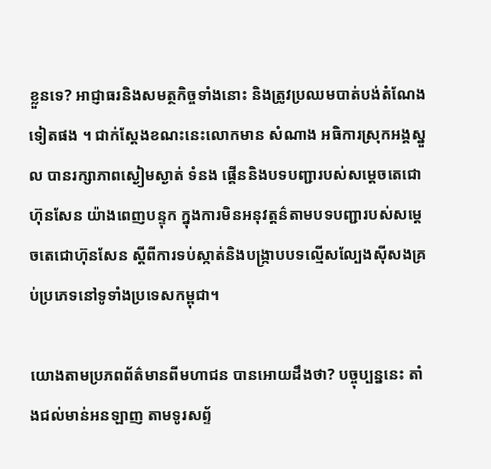ខ្លួនទេ? អាជ្ញាធរនិងសមត្ថកិច្ចទាំងនោះ និងត្រូវប្រឈមបាត់បង់តំណែងទៀតផង ។ ជាក់ស្តែងខណះនេះលោកមាន សំណាង អធិការស្រុកអង្គស្នួល បានរក្សាភាពស្ងៀមស្ងាត់ ទំនង ផ្គើននិងបទបញ្ជារបស់សម្តេចតេជោហ៊ុនសែន យ៉ាងពេញបន្ទុក ក្នុងការមិនអនុវត្តន៌តាមបទបញ្ជារបស់សម្តេចតេជោហ៊ុនសែន ស្តីពីការទប់ស្កាត់និងបង្ក្រាបបទល្មើសល្បែងស៊ីសងគ្រប់ប្រភេទនៅទូទាំងប្រទេសកម្ពុជា។

យោងតាមប្រភពព័ត៌មានពីមហាជន បានអោយដឹងថា? បច្ចុប្បន្ននេះ តាំងជល់មាន់អនឡាញ តាមទូរសព្ទ័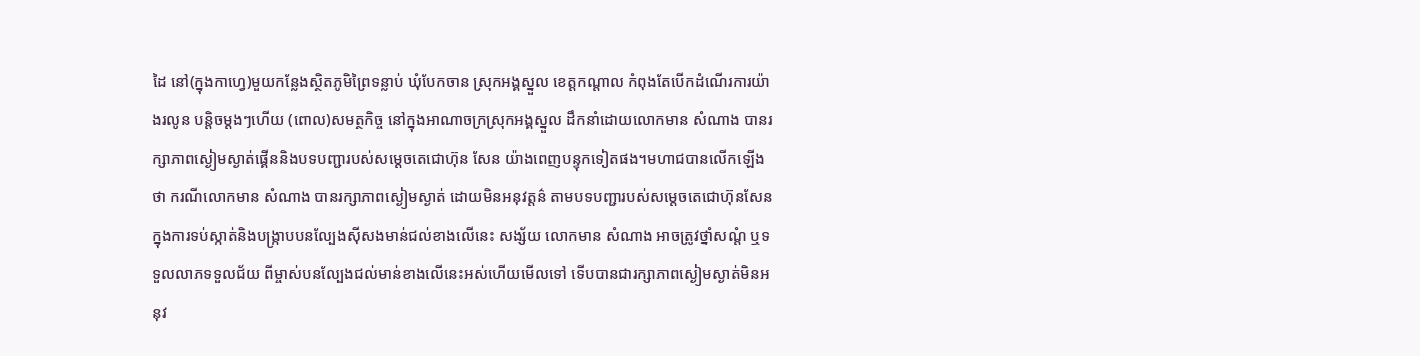ដៃ នៅ(ក្នុងកាហ្វេ)មួយកន្លែងស្ថិតភូមិព្រៃទន្លាប់ ឃុំបែកចាន ស្រុកអង្គស្នួល ខេត្តកណ្តាល កំពុងតែបើកដំណើរការយ៉ាងរលូន បន្តិចម្តងៗហើយ (ពោល)សមត្ថកិច្ច នៅក្នុងអាណាចក្រស្រុកអង្គស្នួល ដឹកនាំដោយលោកមាន សំណាង បានរក្សាភាពស្ងៀមស្ងាត់ផ្គើននិងបទបញ្ជារបស់សម្តេចតេជោហ៊ុន សែន យ៉ាងពេញបន្ទុកទៀតផង។មហាជបានលើកឡើងថា ករណីលោកមាន សំណាង បានរក្សាភាពស្ងៀមស្ងាត់ ដោយមិនអនុវត្តន៌ តាមបទបញ្ជារបស់សម្តេចតេជោហ៊ុនសែន ក្នុងការទប់ស្កាត់និងបង្ក្រាបបនល្បែងស៊ីសងមាន់ជល់ខាងលើនេះ សង្ស័យ លោកមាន សំណាង អាចត្រូវថ្នាំសណ្តំ ឬទទួលលាភទទួលជ័យ ពីម្ចាស់បនល្បែងជល់មាន់ខាងលើនេះអស់ហើយមើលទៅ ទើបបានជារក្សាភាពស្ងៀមស្ងាត់មិនអនុវ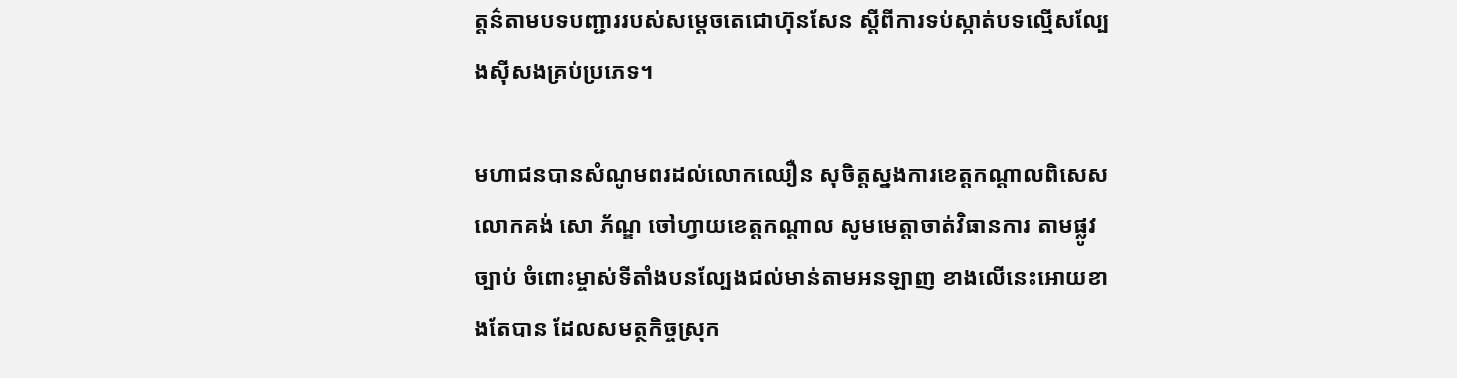ត្តន៌តាមបទបញ្ជាររបស់សម្តេចតេជោហ៊ុនសែន ស្តីពីការទប់ស្កាត់បទល្មើសល្បែងស៊ីសងគ្រប់ប្រភេទ។

មហាជនបានសំណូមពរដល់លោកឈឿន សុចិត្តស្នងការខេត្តកណ្តាលពិសេសលោកគង់ សោ ភ័ណ្ឌ ចៅហ្វាយខេត្តកណ្តាល សូមមេត្តាចាត់វិធានការ តាមផ្លូវច្បាប់ ចំពោះម្ចាស់ទីតាំងបនល្បែងជល់មាន់តាមអនឡាញ ខាងលើនេះអោយខាងតែបាន ដែលសមត្ថកិច្ចស្រុក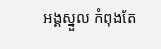អង្គស្នួល កំពុងតែ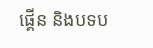ផ្គើន និងបទប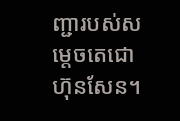ញ្ជារបស់សម្តេចតេជោហ៊ុនសែន។